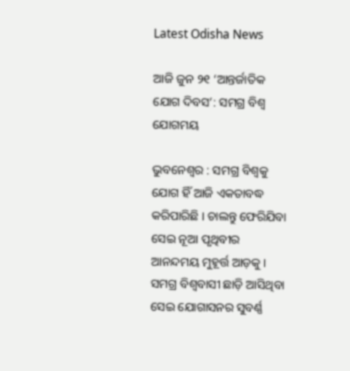Latest Odisha News

ଆଜି ଜୁନ ୨୧ ‘ଆନ୍ତର୍ଜାତିକ ଯୋଗ ଦିବସ’: ସମଗ୍ର ବିଶ୍ୱ ଯୋଗମୟ

ଭୁବନେଶ୍ୱର : ସମଗ୍ର ବିଶ୍ୱକୁ ଯୋଗ ହିଁ ଆଜି ଏକତାବଦ୍ଧ କରିପାରିଛି । ଚାଲନ୍ତୁ ଫେରିଯିବା ସେଇ ନୂଆ ପୃଥିବୀର ଆନନ୍ଦମୟ ମୁହୂର୍ତ୍ତ ଆଡ଼କୁ । ସମଗ୍ର ବିଶ୍ୱବାସୀ ଛାଡ଼ି ଆସିଥିବା ସେଇ ଯୋଗାସନର ସୁବର୍ଣ୍ଣ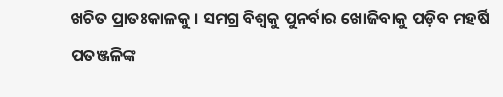ଖଚିତ ପ୍ରାତଃକାଳକୁ । ସମଗ୍ର ବିଶ୍ୱକୁ ପୁନର୍ବାର ଖୋଜିବାକୁ ପଡ଼ିବ ମହର୍ଷି ପତଞ୍ଜଳିଙ୍କ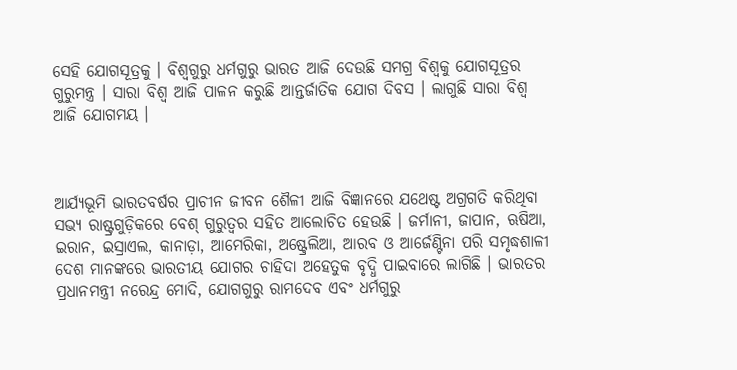ସେହି ଯୋଗସୂତ୍ରକୁ । ବିଶ୍ୱଗୁରୁ ଧର୍ମଗୁରୁ ଭାରତ ଆଜି ଦେଉଛି ସମଗ୍ର ବିଶ୍ୱକୁ ଯୋଗସୂତ୍ରର ଗୁରୁମନ୍ତ୍ର । ସାରା ବିଶ୍ୱ ଆଜି ପାଳନ କରୁଛି ଆନ୍ତର୍ଜାତିକ ଯୋଗ ଦିବସ । ଲାଗୁଛି ସାରା ବିଶ୍ୱ ଆଜି ଯୋଗମୟ ।



ଆର୍ଯ୍ୟଭୂମି ଭାରତବର୍ଷର ପ୍ରାଚୀନ ଜୀବନ ଶୈଳୀ ଆଜି ବିଜ୍ଞାନରେ ଯଥେଷ୍ଟ ଅଗ୍ରଗତି କରିଥିବା ସଭ୍ୟ ରାଷ୍ଟ୍ରଗୁଡ଼ିକରେ ବେଶ୍ ଗୁରୁତ୍ୱର ସହିତ ଆଲୋଚିତ ହେଉଛି । ଜର୍ମାନୀ, ଜାପାନ, ଋଷିଆ, ଇରାନ, ଇସ୍ରାଏଲ, କାନାଡ଼ା, ଆମେରିକା, ଅଷ୍ଟ୍ରେଲିଆ, ଆରବ ଓ ଆର୍ଜେଣ୍ଟିନା ପରି ସମୃଦ୍ଧଶାଳୀ ଦେଶ ମାନଙ୍କରେ ଭାରତୀୟ ଯୋଗର ଚାହିଦା ଅହେତୁକ ବୃଦ୍ଧି ପାଇବାରେ ଲାଗିଛି । ଭାରତର ପ୍ରଧାନମନ୍ତ୍ରୀ ନରେନ୍ଦ୍ର ମୋଦି, ଯୋଗଗୁରୁ ରାମଦେବ ଏବଂ ଧର୍ମଗୁରୁ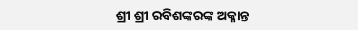ଶ୍ରୀ ଶ୍ରୀ ରବିଶଙ୍କରଙ୍କ ଅକ୍ଳାନ୍ତ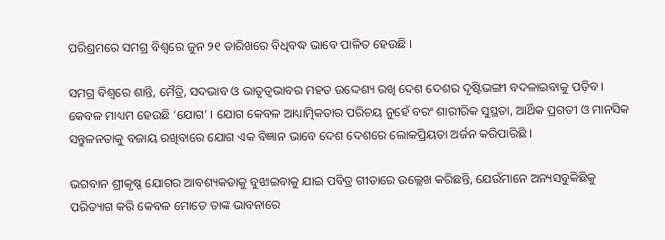ପରିଶ୍ରମରେ ସମଗ୍ର ବିଶ୍ୱରେ ଜୁନ ୨୧ ତାରିଖରେ ବିଧିବଦ୍ଧ ଭାବେ ପାଳିତ ହେଉଛି ।

ସମଗ୍ର ବିଶ୍ୱରେ ଶାନ୍ତି, ମୈତ୍ରି, ସଦଭାବ ଓ ଭାତୃତ୍ୱଭାବର ମହତ ଉଦ୍ଦେଶ୍ୟ ରଖି ଦେଶ ଦେଶର ଦୃଷ୍ଟିଭଙ୍ଗୀ ବଦଳାଇବାକୁ ପଡ଼ିବ । କେବଳ ମାଧ୍ୟମ ହେଉଛି ‘ଯୋଗ’ । ଯୋଗ କେବଳ ଆଧ୍ୟାତ୍ମିକତାର ପରିଚୟ ନୁହେଁ ବରଂ ଶାରୀରିକ ସୁସ୍ଥତା, ଆର୍ଥିକ ପ୍ରଗତୀ ଓ ମାନସିକ ସନ୍ତୁଳନତାକୁ ବଜାୟ ରଖିବାରେ ଯୋଗ ଏକ ବିଜ୍ଞାନ ଭାବେ ଦେଶ ଦେଶରେ ଲୋକପ୍ରିୟତା ଅର୍ଜନ କରିପାରିଛି ।

ଭଗବାନ ଶ୍ରୀକୃଷ୍ଣ ଯୋଗର ଆବଶ୍ୟକତାକୁ ବୁଝାଇବାକୁ ଯାଇ ପବିତ୍ର ଗୀତାରେ ଉଲ୍ଲେଖ କରିଛନ୍ତି, ଯେଉଁମାନେ ଅନ୍ୟସବୁକିଛିକୁ ପରିତ୍ୟାଗ କରି କେବଳ ମୋତେ ତାଙ୍କ ଭାବନାରେ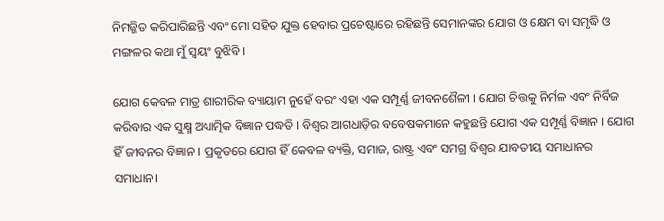ନିମଜ୍ଜିତ କରିପାରିଛନ୍ତି ଏବଂ ମୋ ସହିତ ଯୁକ୍ତ ହେବାର ପ୍ରଚେଷ୍ଟାରେ ରହିଛନ୍ତି ସେମାନଙ୍କର ଯୋଗ ଓ କ୍ଷେମ ବା ସମୃଦ୍ଧି ଓ ମଙ୍ଗଳର କଥା ମୁଁ ସ୍ୱୟଂ ବୁଝିବି ।

ଯୋଗ କେବଳ ମାତ୍ର ଶାରୀରିକ ବ୍ୟାୟାମ ନୁହେଁ ବରଂ ଏହା ଏକ ସମ୍ପୂର୍ଣ୍ଣ ଜୀବନଶୈଳୀ । ଯୋଗ ଚିତ୍ତକୁ ନିର୍ମଳ ଏବଂ ନିର୍ବିଜ କରିବାର ଏକ ସୁକ୍ଷ୍ମ ଅଧ୍ୟାତ୍ମିକ ବିଜ୍ଞାନ ପଦ୍ଧତି । ବିଶ୍ୱର ଆଗଧାଡ଼ିର ବବେଷକମାନେ କହୁଛନ୍ତି ଯୋଗ ଏକ ସମ୍ପୂର୍ଣ୍ଣ ବିଜ୍ଞାନ । ଯୋଗ ହିଁ ଜୀବନର ବିଜ୍ଞାନ । ପ୍ରକୃତରେ ଯୋଗ ହିଁ କେବଳ ବ୍ୟକ୍ତି, ସମାଜ, ରାଷ୍ଟ୍ର ଏବଂ ସମଗ୍ର ବିଶ୍ୱର ଯାବତୀୟ ସମାଧାନର ସମାଧାନ।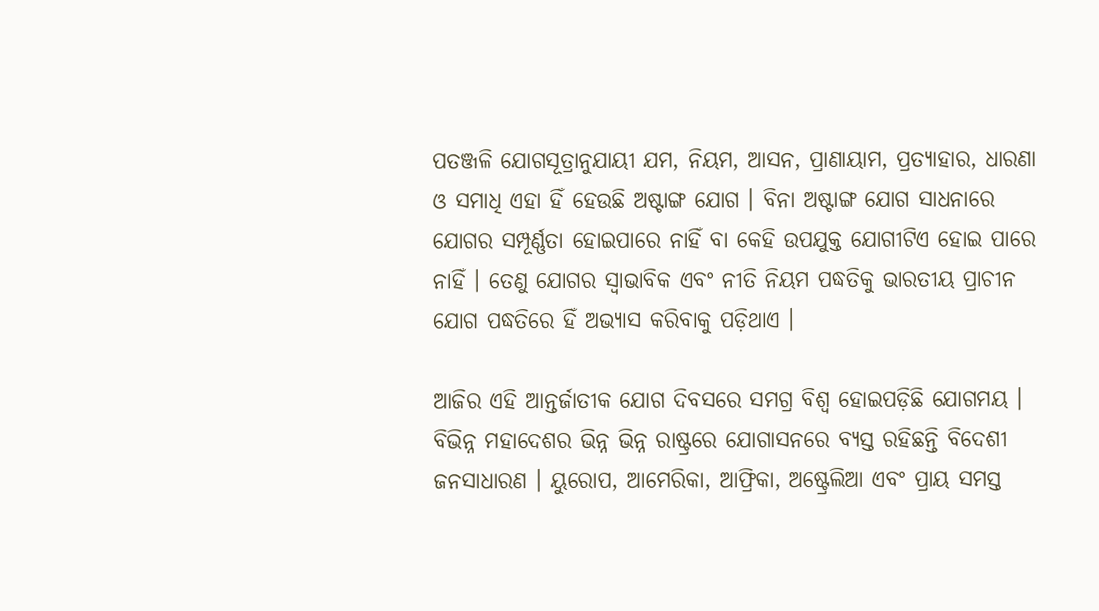ପତଞ୍ଜଳି ଯୋଗସୂତ୍ରାନୁଯାୟୀ ଯମ, ନିୟମ, ଆସନ, ପ୍ରାଣାୟାମ, ପ୍ରତ୍ୟାହାର, ଧାରଣା ଓ ସମାଧି ଏହା ହିଁ ହେଉଛି ଅଷ୍ଟାଙ୍ଗ ଯୋଗ । ବିନା ଅଷ୍ଟାଙ୍ଗ ଯୋଗ ସାଧନାରେ ଯୋଗର ସମ୍ପୂର୍ଣ୍ଣତା ହୋଇପାରେ ନାହିଁ ବା କେହି ଉପଯୁକ୍ତ ଯୋଗୀଟିଏ ହୋଇ ପାରେ ନାହିଁ । ତେଣୁ ଯୋଗର ସ୍ୱାଭାବିକ ଏବଂ ନୀତି ନିୟମ ପଦ୍ଧତିକୁ ଭାରତୀୟ ପ୍ରାଚୀନ ଯୋଗ ପଦ୍ଧତିରେ ହିଁ ଅଭ୍ୟାସ କରିବାକୁ ପଡ଼ିଥାଏ ।

ଆଜିର ଏହି ଆନ୍ତର୍ଜାତୀକ ଯୋଗ ଦିବସରେ ସମଗ୍ର ବିଶ୍ୱ ହୋଇପଡ଼ିଛି ଯୋଗମୟ । ବିଭିନ୍ନ ମହାଦେଶର ଭିନ୍ନ ଭିନ୍ନ ରାଷ୍ଟ୍ରରେ ଯୋଗାସନରେ ବ୍ୟସ୍ତ ରହିଛନ୍ତି ବିଦେଶୀ ଜନସାଧାରଣ । ୟୁରୋପ, ଆମେରିକା, ଆଫ୍ରିକା, ଅଷ୍ଟ୍ରେଲିଆ ଏବଂ ପ୍ରାୟ ସମସ୍ତ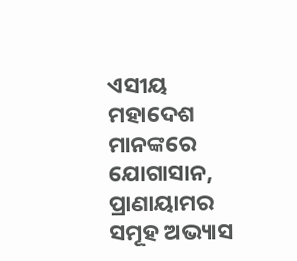ଏସୀୟ ମହାଦେଶ ମାନଙ୍କରେ ଯୋଗାସାନ, ପ୍ରାଣାୟାମର ସମୂହ ଅଭ୍ୟାସ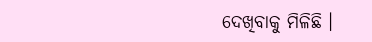ଦେଖିବାକୁ ମିଳିଛି ।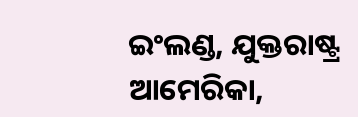ଇଂଲଣ୍ଡ, ଯୁକ୍ତରାଷ୍ଟ୍ର ଆମେରିକା,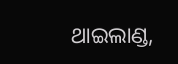ଥାଇଲାଣ୍ଡ,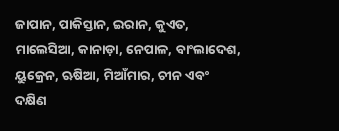ଜାପାନ, ପାକିସ୍ତାନ, ଇରାନ, କୁଏତ, ମାଲେସିଆ, କାନାଡ଼ା, ନେପାଳ, ବାଂଲାଦେଶ, ୟୁକ୍ରେନ, ଋଷିଆ, ମିଆଁମାର, ଚୀନ ଏବଂ ଦକ୍ଷିଣ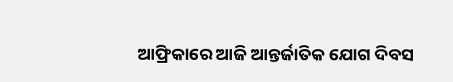ଆଫ୍ରିକାରେ ଆଜି ଆନ୍ତର୍ଜାତିକ ଯୋଗ ଦିବସ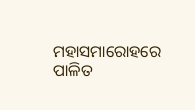ମହାସମାରୋହରେ ପାଳିତ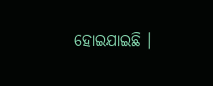ହୋଇଯାଇଛି ।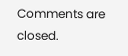Comments are closed.